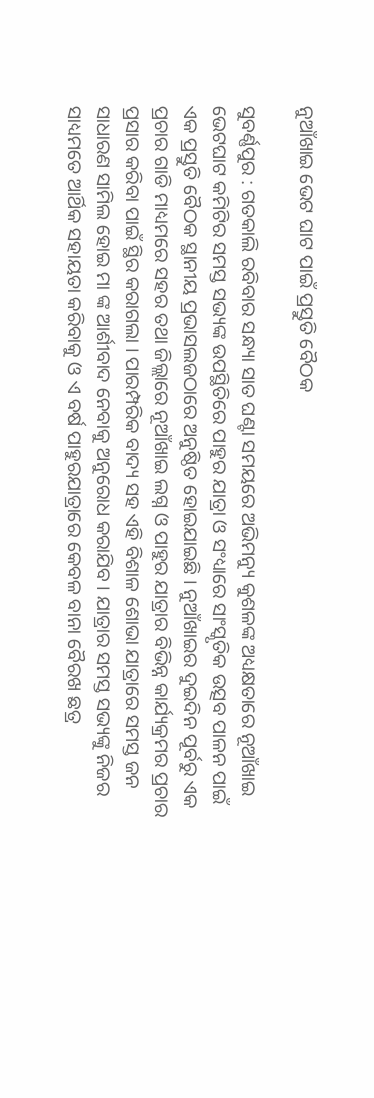ନୁଆଁଖାଇ ଭେଟ ଘାଟ ପାଇଁ ପ୍ରସ୍ତୁତି ବୈଠକ

ସୁବର୍ଣ୍ଣପୁର : ଗତକାଲି ରବିବାର ସନ୍ଧ୍ୟା ସାତ ଘଣ୍ଟା ସମୟରେ ଅଭିମନ୍ୟୁ କୁଶଳଙ୍କ ଅଧ୍ୟକ୍ଷତାରେ ନୂଆଁଖାଇ ଭେଟଘାଟ କମିଟିର ସମସ୍ତ ସଭ୍ୟଙ୍କ ଉପସ୍ଥିତିରେ ପାହୁର ଯାତ୍ରା ଓ ସଂଧ୍ୟାରେ ସାଂସ୍କୃତିକ ଉତ୍ସବ ପାଳନ ପାଇଁ ଏକ ପ୍ରସ୍ତୁତି ବୈଠକ ସ୍ଥାନୀୟ ପ୍ରଭାସଲଜଠାରେ ଅନୁଷ୍ଠିତ ହୋଇଯାଇଛି । ନୁଆଁଖାଇର ଦୁଇଦିନ ପୂର୍ବରୁ ଏକ ପ୍ରଚାର ଗାଡି ମାଧ୍ୟମରେ ସହର ତଥା ଜିଲ୍ଲାରେ ନୂଆଁଖାଇ ଲଗ୍ନ ଓ ପାହୁର ଯାତ୍ରାର ବିଭିନ୍ନ କାର୍ଯ୍ୟକ୍ରମର ପ୍ରଚାର ପ୍ରସାର କରିବା ପାଇଁ ସ୍ଥିର କରାଗଲା । ପାରମ୍ପରିକ ବାଦ୍ୟ ସହ ଏହି ବିଶାଳ ଶୋଭା ଯାତ୍ରାରେ ସମସ୍ତ ଜନ ସାଧାରଣ ସାମିଲ ହୋଇ ମା ଙ୍କ ଆର୍ଶୀବାଦ ନେବାକୁ ଅନୁରୋଧ କରାଯିବ । ଯାତ୍ରାର ସମସ୍ତ ସଭ୍ୟଙ୍କୁ ନିଜର ସାଧ୍ୟମତେ ଆର୍ଥିକ ସହାୟତା କରିବାକୁ ଓ ଏ ବର୍ଷ ପାହୁରଯାତ୍ରାରେ କେବଳ ବାନା ବୈରଖ ଛତ୍ର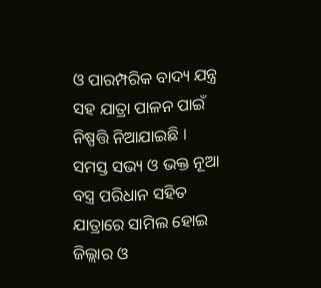ଓ ପାରମ୍ପରିକ ବାଦ୍ୟ ଯନ୍ତ୍ର ସହ ଯାତ୍ରା ପାଳନ ପାଇଁ ନିଷ୍ପତ୍ତି ନିଆଯାଇଛି । ସମସ୍ତ ସଭ୍ୟ ଓ ଭକ୍ତ ନୂଆ ବସ୍ତ୍ର ପରିଧାନ ସହିତ ଯାତ୍ରାରେ ସାମିଲ ହୋଇ ଜିଲ୍ଲାର ଓ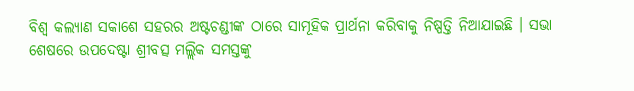ବିଶ୍ୱ କଲ୍ୟାଣ ସକାଶେ ସହରର ଅଷ୍ଟଚଣ୍ଡୀଙ୍କ ଠାରେ ସାମୂହିକ ପ୍ରାର୍ଥନା କରିବାକୁ ନିଷ୍ପତ୍ତି ନିଆଯାଇଛି । ସଭା ଶେଷରେ ଉପଦେଷ୍ଟା ଶ୍ରୀବତ୍ସ ମଲ୍ଲିକ ସମସ୍ତଙ୍କୁ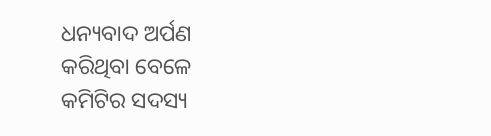ଧନ୍ୟବାଦ ଅର୍ପଣ କରିଥିବା ବେଳେ କମିଟିର ସଦସ୍ୟ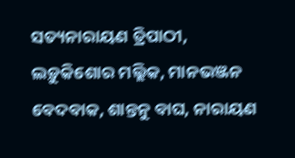ସତ୍ୟନାରାୟଣ ତ୍ରିପାଠୀ, ଲଡ଼ୁକିଶୋର ମଲ୍ଲିକ, ମାନଭଞ୍ଜନ ବେଦବାକ, ଶାନ୍ତନୁ ବାଘ, ନାରାୟଣ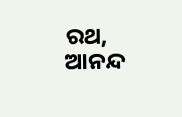ରଥ, ଆନନ୍ଦ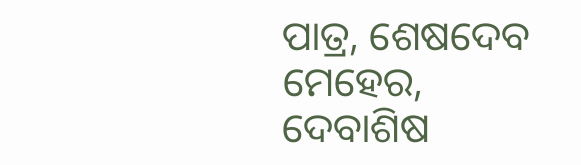ପାତ୍ର, ଶେଷଦେବ ମେହେର, ଦେବାଶିଷ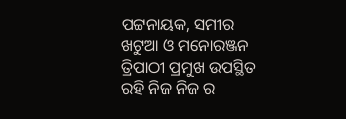ପଟ୍ଟନାୟକ, ସମୀର ଖଟୁଆ ଓ ମନୋରଞ୍ଜନ ତ୍ରିପାଠୀ ପ୍ରମୁଖ ଉପସ୍ଥିତ ରହି ନିଜ ନିଜ ର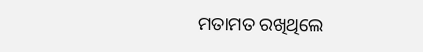ମତାମତ ରଖିଥିଲେ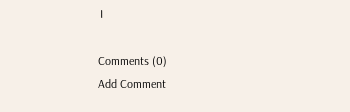।

Comments (0)
Add Comment